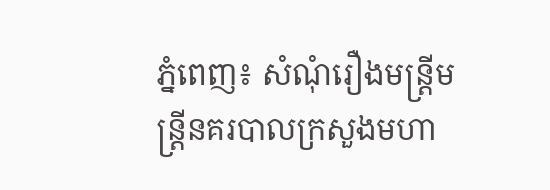ភ្នំពេញ៖ សំណុំរឿងមន្រ្តីមន្ត្រីនគរបាលក្រសួងមហា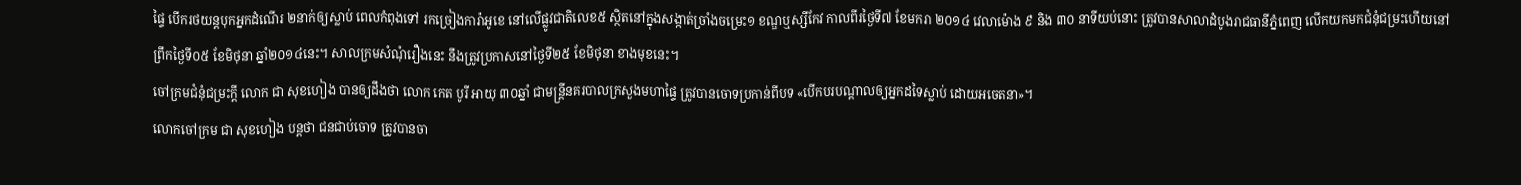ផ្ទៃ បើករថយន្តបុកអ្នកដំណើរ ២នាក់ឲ្យស្លាប់ ពេលកំពុងទៅ រកច្រៀងការ៉ាអូខេ នៅលើផ្លូវជាតិលេខ៥ ស្ថិតនៅក្នុងសង្កាត់ច្រាំងចម្រេះ១ ខណ្ឌឬស្សីកែវ កាលពីរថ្ងៃទី៧ ខែមករា ២០១៤ វេលាម៉ោង ៩ និង ៣០ នាទីយប់នោះ ត្រូវបានសាលាដំបូងរាជធានីភ្នំពេញ លើកយកមកជំនុំជម្រះហើយនៅព្រឹកថ្ងៃទី០៥ ខែមិថុនា ឆ្នាំ២០១៤នេះ។ សាលក្រមសំណុំរឿងនេះ នឹងត្រូវប្រកាសនៅថ្ងៃទី២៥ ខែមិថុនា ខាងមុខនេះ។
ចៅក្រមជំនុំជម្រះក្តី លោក ជា សុខហៀង បានឲ្យដឹងថា លោក កេត បូរី អាយុ ៣០ឆ្នាំ ជាមន្ត្រីនគរបាលក្រសួងមហាផ្ទៃ ត្រូវបានចោទប្រកាន់ពីបទ «បើកបរបណ្តាលឲ្យអ្នកដទៃស្លាប់ ដោយអចេតនា»។
លោកចៅក្រម ជា សុខហៀង បន្តថា ជនជាប់ចោទ ត្រូវបានចា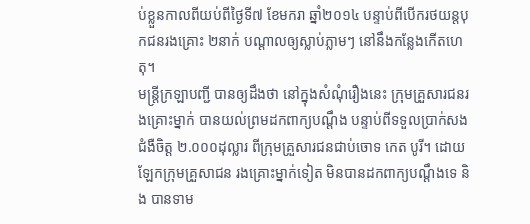ប់ខ្លួនកាលពីយប់ពីថ្ងៃទី៧ ខែមករា ឆ្នាំ២០១៤ បន្ទាប់ពីបើករថយន្តបុកជនរងគ្រោះ ២នាក់ បណ្តាលឲ្យស្លាប់ភ្លាមៗ នៅនឹងកន្លែងកើតហេតុ។
មន្ត្រីក្រឡាបញ្ជី បានឲ្យដឹងថា នៅក្នុងសំណុំរឿងនេះ ក្រុមគ្រួសារជនរងគ្រោះម្នាក់ បានយល់ព្រមដកពាក្យបណ្តឹង បន្ទាប់ពីទទួលប្រាក់សងជំងឺចិត្ត ២.០០០ដុល្លារ ពីក្រុមគ្រួសារជនជាប់ចោទ កេត បូរី។ ដោយឡែកក្រុមគ្រួសាជន រងគ្រោះម្នាក់ទៀត មិនបានដកពាក្យបណ្តឹងទេ និង បានទាម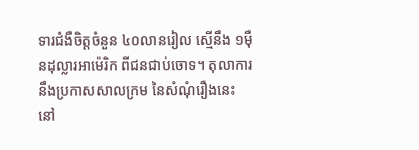ទារជំងឺចិត្តចំនួន ៤០លានរៀល ស្មើនឹង ១ម៉ឺនដុល្លារអាម៉េរិក ពីជនជាប់ចោទ។ តុលាការនឹងប្រកាសសាលក្រម នៃសំណុំរឿងនេះ នៅ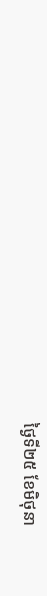ថ្ងៃទី២៥ ខែមិថុនា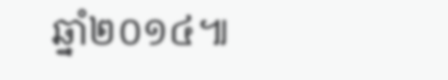ឆ្នាំ២០១៤៕